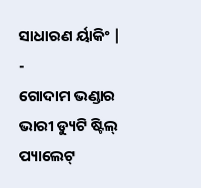ସାଧାରଣ ର୍ୟାକିଂ |
-
ଗୋଦାମ ଭଣ୍ଡାର ଭାରୀ ଡ୍ୟୁଟି ଷ୍ଟିଲ୍ ପ୍ୟାଲେଟ୍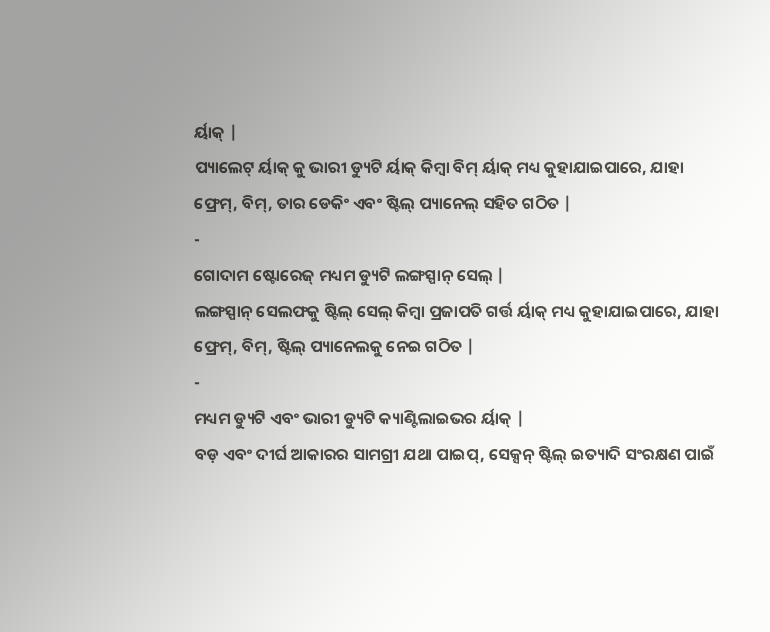ର୍ୟାକ୍ |
ପ୍ୟାଲେଟ୍ ର୍ୟାକ୍ କୁ ଭାରୀ ଡ୍ୟୁଟି ର୍ୟାକ୍ କିମ୍ବା ବିମ୍ ର୍ୟାକ୍ ମଧ୍ୟ କୁହାଯାଇପାରେ, ଯାହା ଫ୍ରେମ୍, ବିମ୍, ତାର ଡେକିଂ ଏବଂ ଷ୍ଟିଲ୍ ପ୍ୟାନେଲ୍ ସହିତ ଗଠିତ |
-
ଗୋଦାମ ଷ୍ଟୋରେଜ୍ ମଧ୍ୟମ ଡ୍ୟୁଟି ଲଙ୍ଗସ୍ପାନ୍ ସେଲ୍ |
ଲଙ୍ଗସ୍ପାନ୍ ସେଲଫକୁ ଷ୍ଟିଲ୍ ସେଲ୍ କିମ୍ବା ପ୍ରଜାପତି ଗର୍ତ୍ତ ର୍ୟାକ୍ ମଧ୍ୟ କୁହାଯାଇପାରେ, ଯାହା ଫ୍ରେମ୍, ବିମ୍, ଷ୍ଟିଲ୍ ପ୍ୟାନେଲକୁ ନେଇ ଗଠିତ |
-
ମଧ୍ୟମ ଡ୍ୟୁଟି ଏବଂ ଭାରୀ ଡ୍ୟୁଟି କ୍ୟାଣ୍ଟିଲାଇଭର ର୍ୟାକ୍ |
ବଡ଼ ଏବଂ ଦୀର୍ଘ ଆକାରର ସାମଗ୍ରୀ ଯଥା ପାଇପ୍, ସେକ୍ସନ୍ ଷ୍ଟିଲ୍ ଇତ୍ୟାଦି ସଂରକ୍ଷଣ ପାଇଁ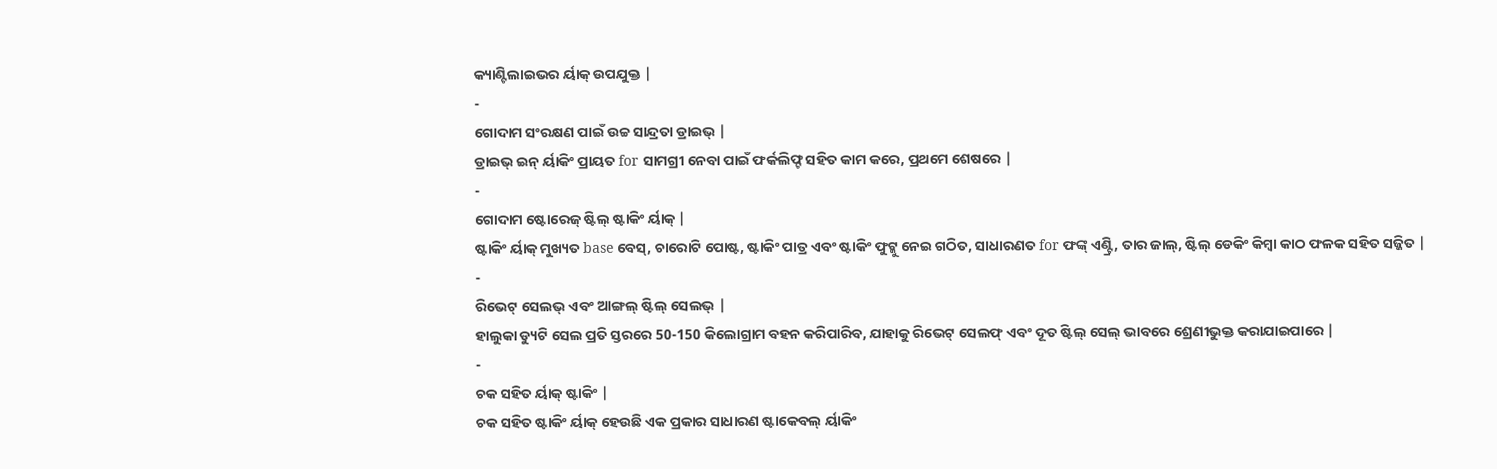କ୍ୟାଣ୍ଟିଲାଇଭର ର୍ୟାକ୍ ଉପଯୁକ୍ତ |
-
ଗୋଦାମ ସଂରକ୍ଷଣ ପାଇଁ ଉଚ୍ଚ ସାନ୍ଦ୍ରତା ଡ୍ରାଇଭ୍ |
ଡ୍ରାଇଭ୍ ଇନ୍ ର୍ୟାକିଂ ପ୍ରାୟତ for ସାମଗ୍ରୀ ନେବା ପାଇଁ ଫର୍କଲିଫ୍ଟ ସହିତ କାମ କରେ, ପ୍ରଥମେ ଶେଷରେ |
-
ଗୋଦାମ ଷ୍ଟୋରେଜ୍ ଷ୍ଟିଲ୍ ଷ୍ଟାକିଂ ର୍ୟାକ୍ |
ଷ୍ଟାକିଂ ର୍ୟାକ୍ ମୁଖ୍ୟତ base ବେସ୍, ଚାରୋଟି ପୋଷ୍ଟ, ଷ୍ଟାକିଂ ପାତ୍ର ଏବଂ ଷ୍ଟାକିଂ ଫୁଟ୍କୁ ନେଇ ଗଠିତ, ସାଧାରଣତ for ଫଙ୍କ୍ ଏଣ୍ଟ୍ରି, ତାର ଜାଲ୍, ଷ୍ଟିଲ୍ ଡେକିଂ କିମ୍ବା କାଠ ଫଳକ ସହିତ ସଜ୍ଜିତ |
-
ରିଭେଟ୍ ସେଲଭ୍ ଏବଂ ଆଙ୍ଗଲ୍ ଷ୍ଟିଲ୍ ସେଲଭ୍ |
ହାଲୁକା ଡ୍ୟୁଟି ସେଲ ପ୍ରତି ସ୍ତରରେ 50-150 କିଲୋଗ୍ରାମ ବହନ କରିପାରିବ, ଯାହାକୁ ରିଭେଟ୍ ସେଲଫ୍ ଏବଂ ଦୂତ ଷ୍ଟିଲ୍ ସେଲ୍ ଭାବରେ ଶ୍ରେଣୀଭୁକ୍ତ କରାଯାଇପାରେ |
-
ଚକ ସହିତ ର୍ୟାକ୍ ଷ୍ଟାକିଂ |
ଚକ ସହିତ ଷ୍ଟାକିଂ ର୍ୟାକ୍ ହେଉଛି ଏକ ପ୍ରକାର ସାଧାରଣ ଷ୍ଟାକେବଲ୍ ର୍ୟାକିଂ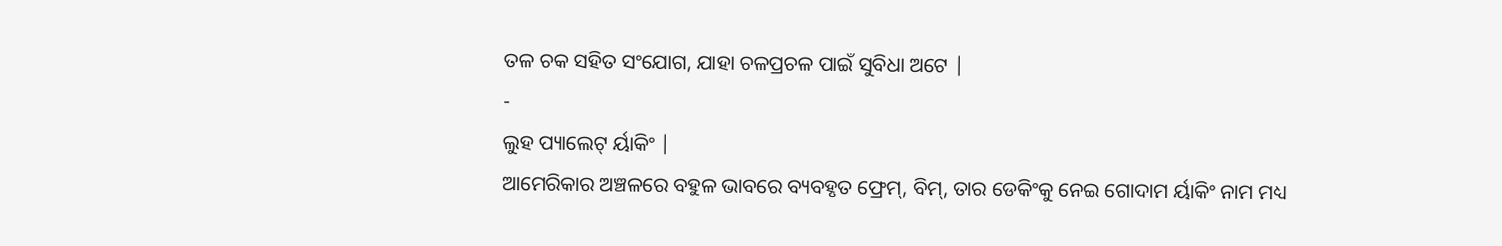ତଳ ଚକ ସହିତ ସଂଯୋଗ, ଯାହା ଚଳପ୍ରଚଳ ପାଇଁ ସୁବିଧା ଅଟେ |
-
ଲୁହ ପ୍ୟାଲେଟ୍ ର୍ୟାକିଂ |
ଆମେରିକାର ଅଞ୍ଚଳରେ ବହୁଳ ଭାବରେ ବ୍ୟବହୃତ ଫ୍ରେମ୍, ବିମ୍, ତାର ଡେକିଂକୁ ନେଇ ଗୋଦାମ ର୍ୟାକିଂ ନାମ ମଧ୍ୟ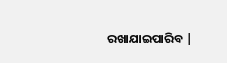ରଖାଯାଇପାରିବ |